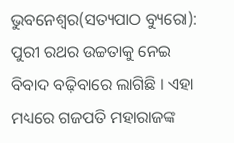ଭୁବନେଶ୍ୱର(ସତ୍ୟପାଠ ବ୍ୟୁରୋ): ପୁରୀ ରଥର ଉଚ୍ଚତାକୁ ନେଇ ବିବାଦ ବଢ଼ିବାରେ ଲାଗିଛି । ଏହା ମଧ୍ୟରେ ଗଜପତି ମହାରାଜଙ୍କ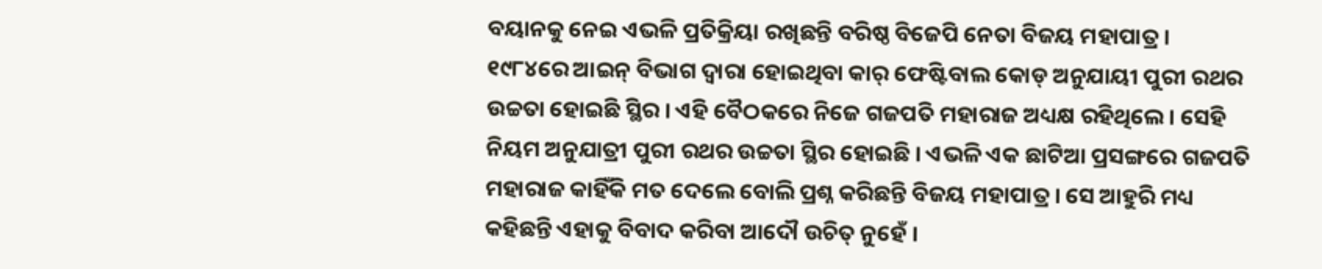ବୟାନକୁ ନେଇ ଏଭଳି ପ୍ରତିକ୍ରିୟା ରଖିଛନ୍ତି ବରିଷ୍ଠ ବିଜେପି ନେତା ବିଜୟ ମହାପାତ୍ର । ୧୯୮୪ରେ ଆଇନ୍ ବିଭାଗ ଦ୍ୱାରା ହୋଇଥିବା କାର୍ ଫେଷ୍ଟିବାଲ କୋଡ୍ ଅନୁଯାୟୀ ପୁରୀ ରଥର ଉଚ୍ଚତା ହୋଇଛି ସ୍ଥିର । ଏହି ବୈଠକରେ ନିଜେ ଗଜପତି ମହାରାଜ ଅଧ୍ୟକ୍ଷ ରହିଥିଲେ । ସେହି ନିୟମ ଅନୁଯାତ୍ରୀ ପୁରୀ ରଥର ଉଚ୍ଚତା ସ୍ଥିର ହୋଇଛି । ଏଭଳି ଏକ ଛାଟିଆ ପ୍ରସଙ୍ଗରେ ଗଜପତି ମହାରାଜ କାହିଁକି ମତ ଦେଲେ ବୋଲି ପ୍ରଶ୍ନ କରିଛନ୍ତି ବିଜୟ ମହାପାତ୍ର । ସେ ଆହୁରି ମଧ୍ୟ କହିଛନ୍ତି ଏହାକୁ ବିବାଦ କରିବା ଆଦୌ ଉଚିତ୍ ନୁହେଁ ।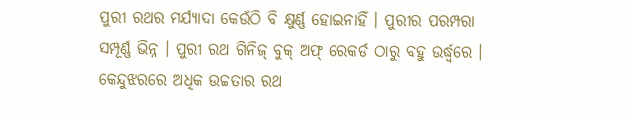ପୁରୀ ରଥର ମର୍ଯ୍ୟାଦା କେଉଁଠି ବି କ୍ଷୁର୍ଣ୍ଣ ହୋଇନାହିଁ । ପୁରୀର ପରମ୍ପରା ସମ୍ପୂର୍ଣ୍ଣ ଭିନ୍ନ । ପୁରୀ ରଥ ଗିନିଜ୍ ବୁକ୍ ଅଫ୍ ରେକର୍ଡ ଠାରୁ ବହୁ ଉର୍ଦ୍ଧ୍ୱରେ । କେନ୍ଦୁଝରରେ ଅଧିକ ଉଚ୍ଚତାର ରଥ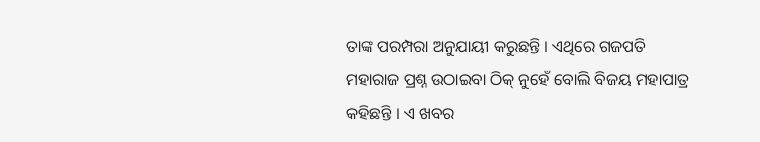ତାଙ୍କ ପରମ୍ପରା ଅନୁଯାୟୀ କରୁଛନ୍ତି । ଏଥିରେ ଗଜପତି ମହାରାଜ ପ୍ରଶ୍ନ ଉଠାଇବା ଠିକ୍ ନୁହେଁ ବୋଲି ବିଜୟ ମହାପାତ୍ର କହିଛନ୍ତି । ଏ ଖବର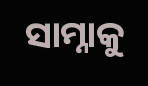ସାମ୍ନାକୁ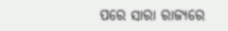ପରେ ସାରା ରାଜ୍ୟରେ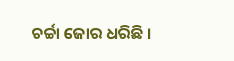ଚର୍ଚ୍ଚା ଜୋର ଧରିଛି ।